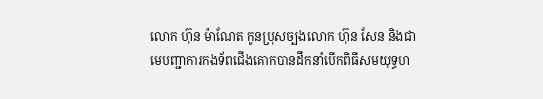លោក ហ៊ុន ម៉ាណែត កូនប្រុសច្បងលោក ហ៊ុន សែន និងជាមេបញ្ជាការកងទ័ពជើងគោកបានដឹកនាំបើកពិធីសមយុទ្ធហ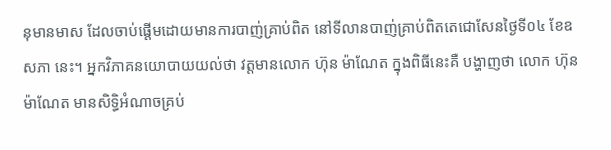នុមានមាស ដែលចាប់ផ្ដើមដោយមានការបាញ់គ្រាប់ពិត នៅទីលានបាញ់គ្រាប់ពិតតេជោសែនថ្ងៃទី០៤ ខែឧសភា នេះ។ អ្នកវិភាគនយោបាយយល់ថា វត្តមានលោក ហ៊ុន ម៉ាណែត ក្នុងពិធីនេះគឺ បង្ហាញថា លោក ហ៊ុន ម៉ាណែត មានសិទ្ធិអំណាចគ្រប់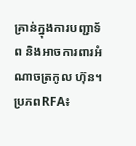គ្រាន់ក្នុងការបញ្ជាទ័ព និងអាចការពារអំណាចត្រកូល ហ៊ុន។
ប្រភពRFA៖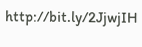http://bit.ly/2JjwjIH